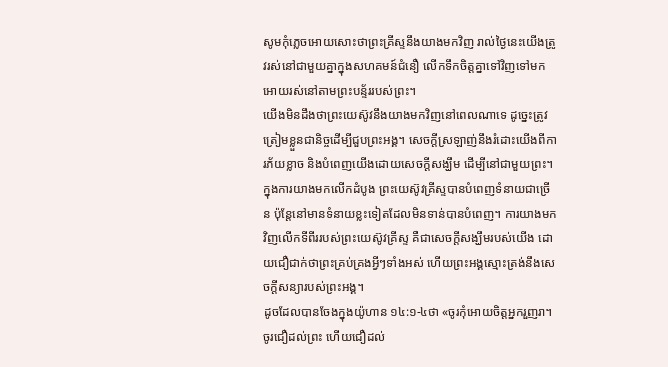សូមកុំភ្លេចអោយសោះថាព្រះគ្រីស្ទនឹងយាងមកវិញ រាល់ថ្ងៃនេះយើងត្រូវរស់នៅជាមួយគ្នាក្នុងសហគមន៍ជំនឿ លើកទឹកចិត្តគ្នាទៅវិញទៅមក អោយរស់នៅតាមព្រះបន្ទ័ររបស់ព្រះ។
យើងមិនដឹងថាព្រះយេស៊ូវនឹងយាងមកវិញនៅពេលណាទេ ដូច្នេះត្រូវត្រៀមខ្លួនជានិច្ចដើម្បីជួបព្រះអង្គ។ សេចក្តីស្រឡាញ់នឹងរំដោះយើងពីការភ័យខ្លាច និងបំពេញយើងដោយសេចក្តីសង្ឃឹម ដើម្បីនៅជាមួយព្រះ។
ក្នុងការយាងមកលើកដំបូង ព្រះយេស៊ូវគ្រីស្ទបានបំពេញទំនាយជាច្រើន ប៉ុន្តែនៅមានទំនាយខ្លះទៀតដែលមិនទាន់បានបំពេញ។ ការយាងមកវិញលើកទីពីររបស់ព្រះយេស៊ូវគ្រីស្ទ គឺជាសេចក្តីសង្ឃឹមរបស់យើង ដោយជឿជាក់ថាព្រះគ្រប់គ្រងអ្វីៗទាំងអស់ ហើយព្រះអង្គស្មោះត្រង់នឹងសេចក្តីសន្យារបស់ព្រះអង្គ។
ដូចដែលបានចែងក្នុងយ៉ូហាន ១៤:១-៤ថា «ចូរកុំអោយចិត្តអ្នករួញរា។ ចូរជឿដល់ព្រះ ហើយជឿដល់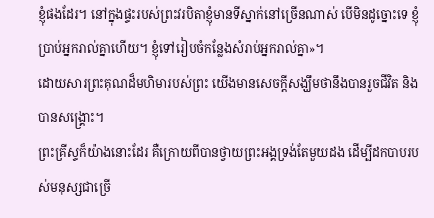ខ្ញុំផងដែរ។ នៅក្នុងផ្ទះរបស់ព្រះវរបិតាខ្ញុំមានទីស្នាក់នៅច្រើនណាស់ បើមិនដូច្នោះទេ ខ្ញុំប្រាប់អ្នករាល់គ្នាហើយ។ ខ្ញុំទៅរៀបចំកន្លែងសំរាប់អ្នករាល់គ្នា»។
ដោយសារព្រះគុណដ៏មហិមារបស់ព្រះ យើងមានសេចក្តីសង្ឃឹមថានឹងបានរួចជីវិត និងបានសង្រ្គោះ។
ព្រះគ្រីស្ទក៏យ៉ាងនោះដែរ គឺក្រោយពីបានថ្វាយព្រះអង្គទ្រង់តែមួយដង ដើម្បីដកបាបរបស់មនុស្សជាច្រើ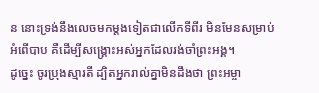ន នោះទ្រង់នឹងលេចមកម្ដងទៀតជាលើកទីពីរ មិនមែនសម្រាប់អំពើបាប គឺដើម្បីសង្គ្រោះអស់អ្នកដែលរង់ចាំព្រះអង្គ។
ដូច្នេះ ចូរប្រុងស្មារតី ដ្បិតអ្នករាល់គ្នាមិនដឹងថា ព្រះអម្ចា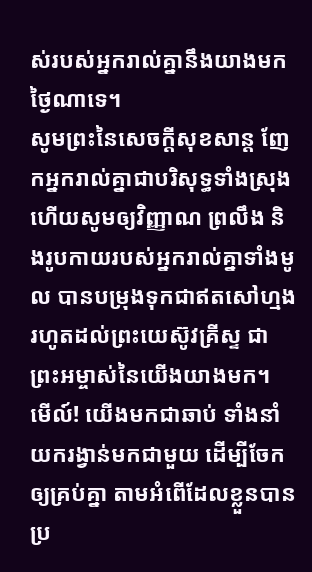ស់របស់អ្នករាល់គ្នានឹងយាងមកថ្ងៃណាទេ។
សូមព្រះនៃសេចក្ដីសុខសាន្ត ញែកអ្នករាល់គ្នាជាបរិសុទ្ធទាំងស្រុង ហើយសូមឲ្យវិញ្ញាណ ព្រលឹង និងរូបកាយរបស់អ្នករាល់គ្នាទាំងមូល បានបម្រុងទុកជាឥតសៅហ្មង រហូតដល់ព្រះយេស៊ូវគ្រីស្ទ ជាព្រះអម្ចាស់នៃយើងយាងមក។
មើល៍! យើងមកជាឆាប់ ទាំងនាំយករង្វាន់មកជាមួយ ដើម្បីចែកឲ្យគ្រប់គ្នា តាមអំពើដែលខ្លួនបានប្រ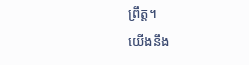ព្រឹត្ត។
យើងនឹង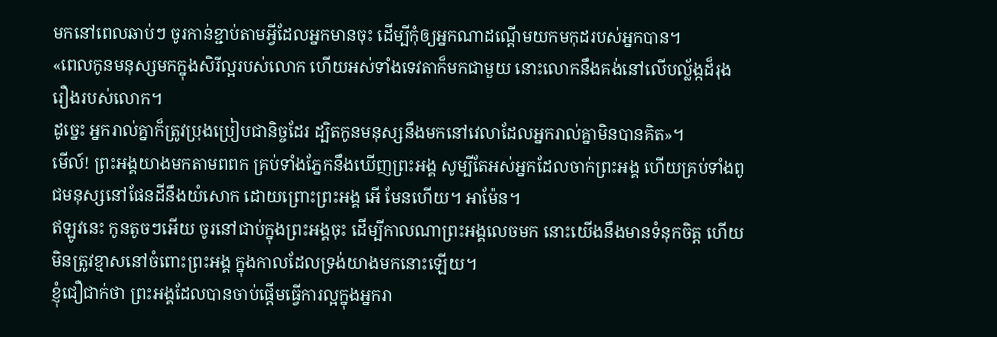មកនៅពេលឆាប់ៗ ចូរកាន់ខ្ជាប់តាមអ្វីដែលអ្នកមានចុះ ដើម្បីកុំឲ្យអ្នកណាដណ្តើមយកមកុដរបស់អ្នកបាន។
«ពេលកូនមនុស្សមកក្នុងសិរីល្អរបស់លោក ហើយអស់ទាំងទេវតាក៏មកជាមួយ នោះលោកនឹងគង់នៅលើបល្ល័ង្កដ៏រុងរឿងរបស់លោក។
ដូច្នេះ អ្នករាល់គ្នាក៏ត្រូវប្រុងប្រៀបជានិច្ចដែរ ដ្បិតកូនមនុស្សនឹងមកនៅវេលាដែលអ្នករាល់គ្នាមិនបានគិត»។
មើល៍! ព្រះអង្គយាងមកតាមពពក គ្រប់ទាំងភ្នែកនឹងឃើញព្រះអង្គ សូម្បីតែអស់អ្នកដែលចាក់ព្រះអង្គ ហើយគ្រប់ទាំងពូជមនុស្សនៅផែនដីនឹងយំសោក ដោយព្រោះព្រះអង្គ អើ មែនហើយ។ អាម៉ែន។
ឥឡូវនេះ កូនតូចៗអើយ ចូរនៅជាប់ក្នុងព្រះអង្គចុះ ដើម្បីកាលណាព្រះអង្គលេចមក នោះយើងនឹងមានទំនុកចិត្ត ហើយមិនត្រូវខ្មាសនៅចំពោះព្រះអង្គ ក្នុងកាលដែលទ្រង់យាងមកនោះឡើយ។
ខ្ញុំជឿជាក់ថា ព្រះអង្គដែលបានចាប់ផ្តើមធ្វើការល្អក្នុងអ្នករា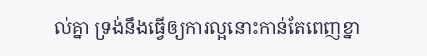ល់គ្នា ទ្រង់នឹងធ្វើឲ្យការល្អនោះកាន់តែពេញខ្នា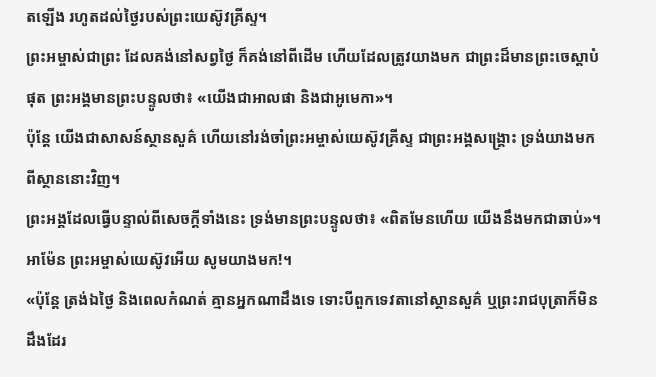តឡើង រហូតដល់ថ្ងៃរបស់ព្រះយេស៊ូវគ្រីស្ទ។
ព្រះអម្ចាស់ជាព្រះ ដែលគង់នៅសព្វថ្ងៃ ក៏គង់នៅពីដើម ហើយដែលត្រូវយាងមក ជាព្រះដ៏មានព្រះចេស្តាបំផុត ព្រះអង្គមានព្រះបន្ទូលថា៖ «យើងជាអាលផា និងជាអូមេកា»។
ប៉ុន្តែ យើងជាសាសន៍ស្ថានសួគ៌ ហើយនៅរង់ចាំព្រះអម្ចាស់យេស៊ូវគ្រីស្ទ ជាព្រះអង្គសង្គ្រោះ ទ្រង់យាងមកពីស្ថាននោះវិញ។
ព្រះអង្គដែលធ្វើបន្ទាល់ពីសេចក្ដីទាំងនេះ ទ្រង់មានព្រះបន្ទូលថា៖ «ពិតមែនហើយ យើងនឹងមកជាឆាប់»។ អាម៉ែន ព្រះអម្ចាស់យេស៊ូវអើយ សូមយាងមក!។
«ប៉ុន្តែ ត្រង់ឯថ្ងៃ និងពេលកំណត់ គ្មានអ្នកណាដឹងទេ ទោះបីពួកទេវតានៅស្ថានសួគ៌ ឬព្រះរាជបុត្រាក៏មិនដឹងដែរ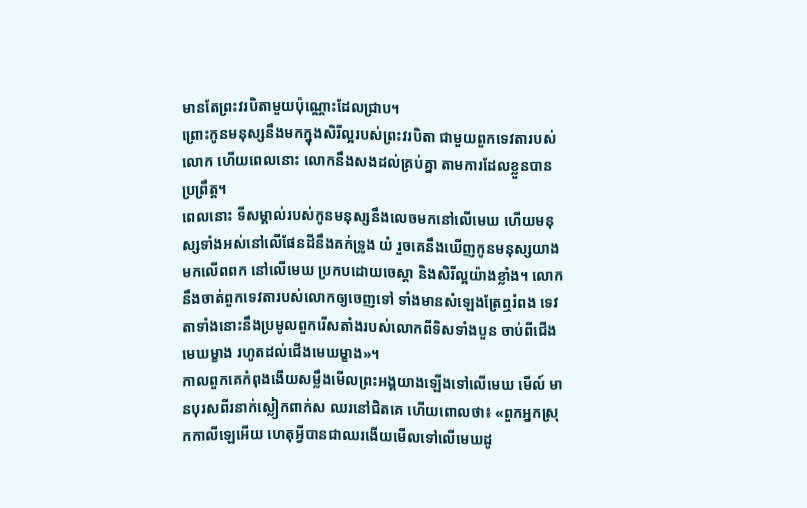មានតែព្រះវរបិតាមួយប៉ុណ្ណោះដែលជ្រាប។
ព្រោះកូនមនុស្សនឹងមកក្នុងសិរីល្អរបស់ព្រះវរបិតា ជាមួយពួកទេវតារបស់លោក ហើយពេលនោះ លោកនឹងសងដល់គ្រប់គ្នា តាមការដែលខ្លួនបានប្រព្រឹត្ត។
ពេលនោះ ទីសម្គាល់របស់កូនមនុស្សនឹងលេចមកនៅលើមេឃ ហើយមនុស្សទាំងអស់នៅលើផែនដីនឹងគក់ទ្រូង យំ រួចគេនឹងឃើញកូនមនុស្សយាងមកលើពពក នៅលើមេឃ ប្រកបដោយចេស្តា និងសិរីល្អយ៉ាងខ្លាំង។ លោកនឹងចាត់ពួកទេវតារបស់លោកឲ្យចេញទៅ ទាំងមានសំឡេងត្រែឮរំពង ទេវតាទាំងនោះនឹងប្រមូលពួករើសតាំងរបស់លោកពីទិសទាំងបួន ចាប់ពីជើងមេឃម្ខាង រហូតដល់ជើងមេឃម្ខាង»។
កាលពួកគេកំពុងងើយសម្លឹងមើលព្រះអង្គយាងឡើងទៅលើមេឃ មើល៍ មានបុរសពីរនាក់ស្លៀកពាក់ស ឈរនៅជិតគេ ហើយពោលថា៖ «ពួកអ្នកស្រុកកាលីឡេអើយ ហេតុអ្វីបានជាឈរងើយមើលទៅលើមេឃដូ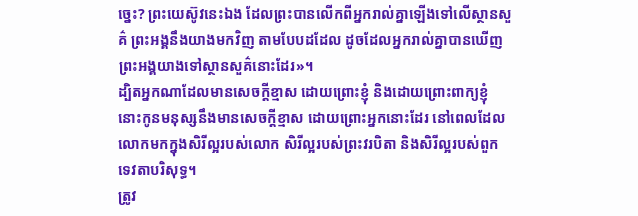ច្នេះ? ព្រះយេស៊ូវនេះឯង ដែលព្រះបានលើកពីអ្នករាល់គ្នាឡើងទៅលើស្ថានសួគ៌ ព្រះអង្គនឹងយាងមកវិញ តាមបែបដដែល ដូចដែលអ្នករាល់គ្នាបានឃើញព្រះអង្គយាងទៅស្ថានសួគ៌នោះដែរ»។
ដ្បិតអ្នកណាដែលមានសេចក្តីខ្មាស ដោយព្រោះខ្ញុំ និងដោយព្រោះពាក្យខ្ញុំ នោះកូនមនុស្សនឹងមានសេចក្តីខ្មាស ដោយព្រោះអ្នកនោះដែរ នៅពេលដែលលោកមកក្នុងសិរីល្អរបស់លោក សិរីល្អរបស់ព្រះវរបិតា និងសិរីល្អរបស់ពួកទេវតាបរិសុទ្ធ។
ត្រូវ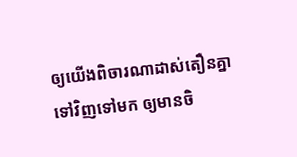ឲ្យយើងពិចារណាដាស់តឿនគ្នាទៅវិញទៅមក ឲ្យមានចិ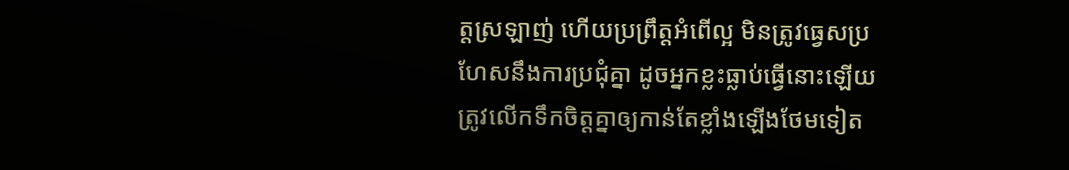ត្តស្រឡាញ់ ហើយប្រព្រឹត្តអំពើល្អ មិនត្រូវធ្វេសប្រហែសនឹងការប្រជុំគ្នា ដូចអ្នកខ្លះធ្លាប់ធ្វើនោះឡើយ ត្រូវលើកទឹកចិត្តគ្នាឲ្យកាន់តែខ្លាំងឡើងថែមទៀត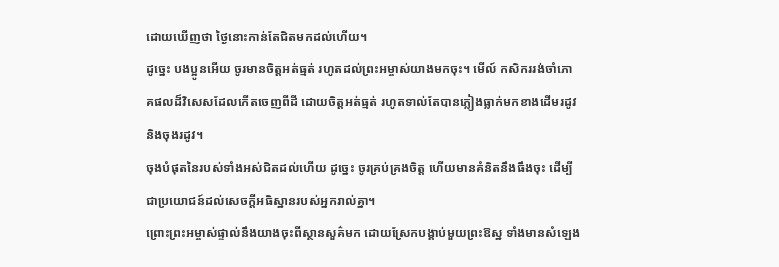ដោយឃើញថា ថ្ងៃនោះកាន់តែជិតមកដល់ហើយ។
ដូច្នេះ បងប្អូនអើយ ចូរមានចិត្តអត់ធ្មត់ រហូតដល់ព្រះអម្ចាស់យាងមកចុះ។ មើល៍ កសិកររង់ចាំភោគផលដ៏វិសេសដែលកើតចេញពីដី ដោយចិត្តអត់ធ្មត់ រហូតទាល់តែបានភ្លៀងធ្លាក់មកខាងដើមរដូវ និងចុងរដូវ។
ចុងបំផុតនៃរបស់ទាំងអស់ជិតដល់ហើយ ដូច្នេះ ចូរគ្រប់គ្រងចិត្ត ហើយមានគំនិតនឹងធឹងចុះ ដើម្បីជាប្រយោជន៍ដល់សេចក្តីអធិស្ឋានរបស់អ្នករាល់គ្នា។
ព្រោះព្រះអម្ចាស់ផ្ទាល់នឹងយាងចុះពីស្ថានសួគ៌មក ដោយស្រែកបង្គាប់មួយព្រះឱស្ឋ ទាំងមានសំឡេង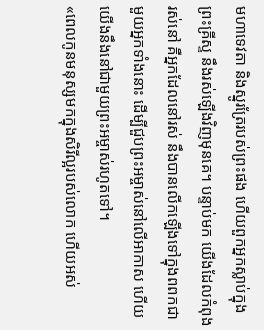មហាទេវតា និងស្នូរត្រែរបស់ព្រះផង ហើយពួកអ្នកស្លាប់ក្នុងព្រះគ្រីស្ទ នឹងរស់ឡើងវិញមុនគេ។ បន្ទាប់មក យើងដែលកំពុងរស់នៅ គឺអ្នកដែលនៅរស់ នឹងបានលើកឡើងទៅក្នុងពពកជាមួយអ្នកទាំងនោះ ដើម្បីជួបព្រះអម្ចាស់នៅលើអាកាស ហើយយើងនឹងនៅជាមួយព្រះអម្ចាស់រហូតទៅ។
«ពេលកូនមនុស្សមកក្នុងសិរីល្អរបស់លោក ហើយអស់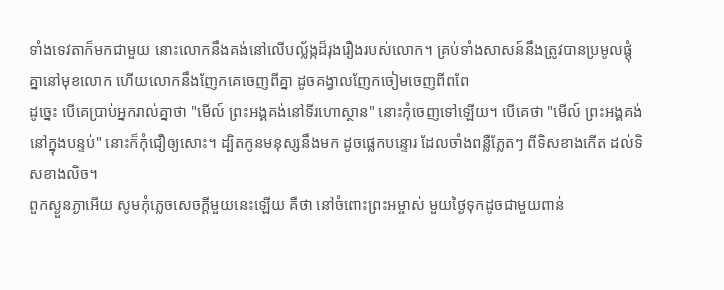ទាំងទេវតាក៏មកជាមួយ នោះលោកនឹងគង់នៅលើបល្ល័ង្កដ៏រុងរឿងរបស់លោក។ គ្រប់ទាំងសាសន៍នឹងត្រូវបានប្រមូលផ្ដុំគ្នានៅមុខលោក ហើយលោកនឹងញែកគេចេញពីគ្នា ដូចគង្វាលញែកចៀមចេញពីពពែ
ដូច្នេះ បើគេប្រាប់អ្នករាល់គ្នាថា "មើល៍ ព្រះអង្គគង់នៅទីរហោស្ថាន" នោះកុំចេញទៅឡើយ។ បើគេថា "មើល៍ ព្រះអង្គគង់នៅក្នុងបន្ទប់" នោះក៏កុំជឿឲ្យសោះ។ ដ្បិតកូនមនុស្សនឹងមក ដូចផ្លេកបន្ទោរ ដែលចាំងពន្លឺភ្លែតៗ ពីទិសខាងកើត ដល់ទិសខាងលិច។
ពួកស្ងួនភ្ងាអើយ សូមកុំភ្លេចសេចក្ដីមួយនេះឡើយ គឺថា នៅចំពោះព្រះអម្ចាស់ មួយថ្ងៃទុកដូចជាមួយពាន់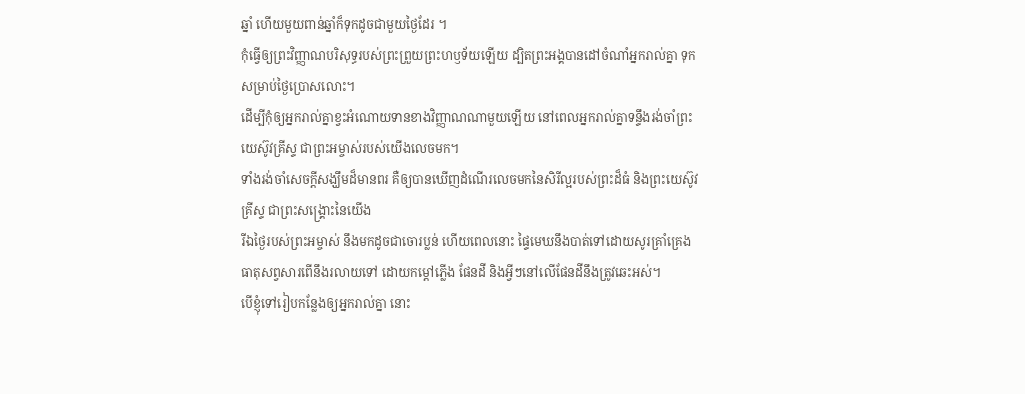ឆ្នាំ ហើយមួយពាន់ឆ្នាំក៏ទុកដូចជាមួយថ្ងៃដែរ ។
កុំធ្វើឲ្យព្រះវិញ្ញាណបរិសុទ្ធរបស់ព្រះព្រួយព្រះហឫទ័យឡើយ ដ្បិតព្រះអង្គបានដៅចំណាំអ្នករាល់គ្នា ទុកសម្រាប់ថ្ងៃប្រោសលោះ។
ដើម្បីកុំឲ្យអ្នករាល់គ្នាខ្វះអំណោយទានខាងវិញ្ញាណណាមួយឡើយ នៅពេលអ្នករាល់គ្នាទន្ទឹងរង់ចាំព្រះយេស៊ូវគ្រីស្ទ ជាព្រះអម្ចាស់របស់យើងលេចមក។
ទាំងរង់ចាំសេចក្ដីសង្ឃឹមដ៏មានពរ គឺឲ្យបានឃើញដំណើរលេចមកនៃសិរីល្អរបស់ព្រះដ៏ធំ និងព្រះយេស៊ូវគ្រីស្ទ ជាព្រះសង្គ្រោះនៃយើង
រីឯថ្ងៃរបស់ព្រះអម្ចាស់ នឹងមកដូចជាចោរប្លន់ ហើយពេលនោះ ផ្ទៃមេឃនឹងបាត់ទៅដោយសូរគ្រាំគ្រេង ធាតុសព្វសារពើនឹងរលាយទៅ ដោយកម្ដៅភ្លើង ផែនដី និងអ្វីៗនៅលើផែនដីនឹងត្រូវឆេះអស់។
បើខ្ញុំទៅរៀបកន្លែងឲ្យអ្នករាល់គ្នា នោះ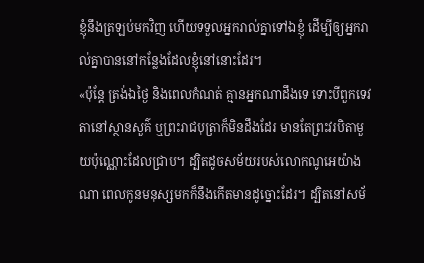ខ្ញុំនឹងត្រឡប់មកវិញ ហើយទទួលអ្នករាល់គ្នាទៅឯខ្ញុំ ដើម្បីឲ្យអ្នករាល់គ្នាបាននៅកន្លែងដែលខ្ញុំនៅនោះដែរ។
«ប៉ុន្តែ ត្រង់ឯថ្ងៃ និងពេលកំណត់ គ្មានអ្នកណាដឹងទេ ទោះបីពួកទេវតានៅស្ថានសួគ៌ ឬព្រះរាជបុត្រាក៏មិនដឹងដែរ មានតែព្រះវរបិតាមួយប៉ុណ្ណោះដែលជ្រាប។ ដ្បិតដូចសម័យរបស់លោកណូអេយ៉ាងណា ពេលកូនមនុស្សមកក៏នឹងកើតមានដូច្នោះដែរ។ ដ្បិតនៅសម័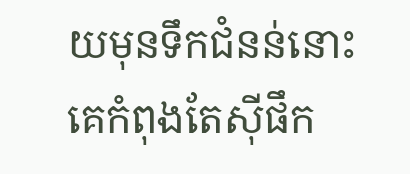យមុនទឹកជំនន់នោះ គេកំពុងតែស៊ីផឹក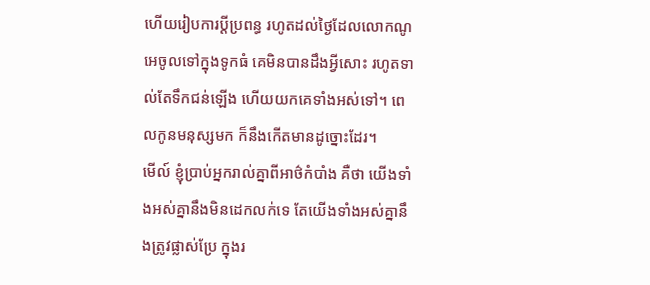ហើយរៀបការប្តីប្រពន្ធ រហូតដល់ថ្ងៃដែលលោកណូអេចូលទៅក្នុងទូកធំ គេមិនបានដឹងអ្វីសោះ រហូតទាល់តែទឹកជន់ឡើង ហើយយកគេទាំងអស់ទៅ។ ពេលកូនមនុស្សមក ក៏នឹងកើតមានដូច្នោះដែរ។
មើល៍ ខ្ញុំប្រាប់អ្នករាល់គ្នាពីអាថ៌កំបាំង គឺថា យើងទាំងអស់គ្នានឹងមិនដេកលក់ទេ តែយើងទាំងអស់គ្នានឹងត្រូវផ្លាស់ប្រែ ក្នុងរ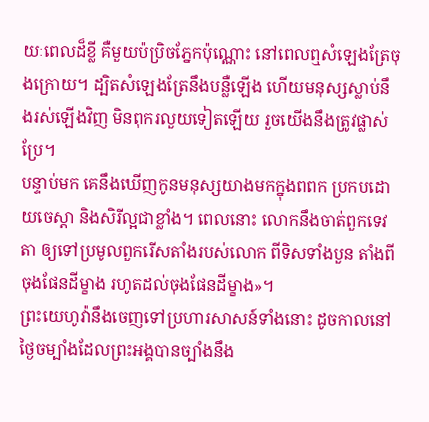យៈពេលដ៏ខ្លី គឺមួយប៉ប្រិចភ្នែកប៉ុណ្ណោះ នៅពេលឮសំឡេងត្រែចុងក្រោយ។ ដ្បិតសំឡេងត្រែនឹងបន្លឺឡើង ហើយមនុស្សស្លាប់នឹងរស់ឡើងវិញ មិនពុករលួយទៀតឡើយ រួចយើងនឹងត្រូវផ្លាស់ប្រែ។
បន្ទាប់មក គេនឹងឃើញកូនមនុស្សយាងមកក្នុងពពក ប្រកបដោយចេស្តា និងសិរីល្អជាខ្លាំង។ ពេលនោះ លោកនឹងចាត់ពួកទេវតា ឲ្យទៅប្រមូលពួករើសតាំងរបស់លោក ពីទិសទាំងបួន តាំងពីចុងផែនដីម្ខាង រហូតដល់ចុងផែនដីម្ខាង»។
ព្រះយេហូវ៉ានឹងចេញទៅប្រហារសាសន៍ទាំងនោះ ដូចកាលនៅថ្ងៃចម្បាំងដែលព្រះអង្គបានច្បាំងនឹង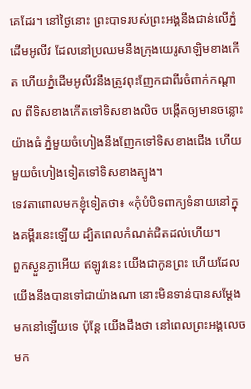គេដែរ។ នៅថ្ងៃនោះ ព្រះបាទរបស់ព្រះអង្គនឹងជាន់លើភ្នំដើមអូលីវ ដែលនៅប្រឈមនឹងក្រុងយេរូសាឡិមខាងកើត ហើយភ្នំដើមអូលីវនឹងត្រូវពុះញែកជាពីរចំពាក់កណ្ដាល ពីទិសខាងកើតទៅទិសខាងលិច បង្កើតឲ្យមានចន្លោះយ៉ាងធំ ភ្នំមួយចំហៀងនឹងញែកទៅទិសខាងជើង ហើយមួយចំហៀងទៀតទៅទិសខាងត្បូង។
ទេវតាពោលមកខ្ញុំទៀតថា៖ «កុំបំបិទពាក្យទំនាយនៅក្នុងគម្ពីរនេះឡើយ ដ្បិតពេលកំណត់ជិតដល់ហើយ។
ពួកស្ងួនភ្ងាអើយ ឥឡូវនេះ យើងជាកូនព្រះ ហើយដែលយើងនឹងបានទៅជាយ៉ាងណា នោះមិនទាន់បានសម្តែងមកនៅឡើយទេ ប៉ុន្តែ យើងដឹងថា នៅពេលព្រះអង្គលេចមក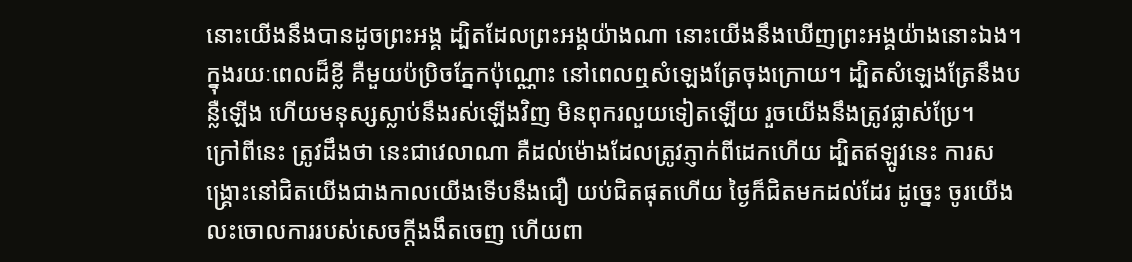នោះយើងនឹងបានដូចព្រះអង្គ ដ្បិតដែលព្រះអង្គយ៉ាងណា នោះយើងនឹងឃើញព្រះអង្គយ៉ាងនោះឯង។
ក្នុងរយៈពេលដ៏ខ្លី គឺមួយប៉ប្រិចភ្នែកប៉ុណ្ណោះ នៅពេលឮសំឡេងត្រែចុងក្រោយ។ ដ្បិតសំឡេងត្រែនឹងបន្លឺឡើង ហើយមនុស្សស្លាប់នឹងរស់ឡើងវិញ មិនពុករលួយទៀតឡើយ រួចយើងនឹងត្រូវផ្លាស់ប្រែ។
ក្រៅពីនេះ ត្រូវដឹងថា នេះជាវេលាណា គឺដល់ម៉ោងដែលត្រូវភ្ញាក់ពីដេកហើយ ដ្បិតឥឡូវនេះ ការសង្គ្រោះនៅជិតយើងជាងកាលយើងទើបនឹងជឿ យប់ជិតផុតហើយ ថ្ងៃក៏ជិតមកដល់ដែរ ដូច្នេះ ចូរយើងលះចោលការរបស់សេចក្តីងងឹតចេញ ហើយពា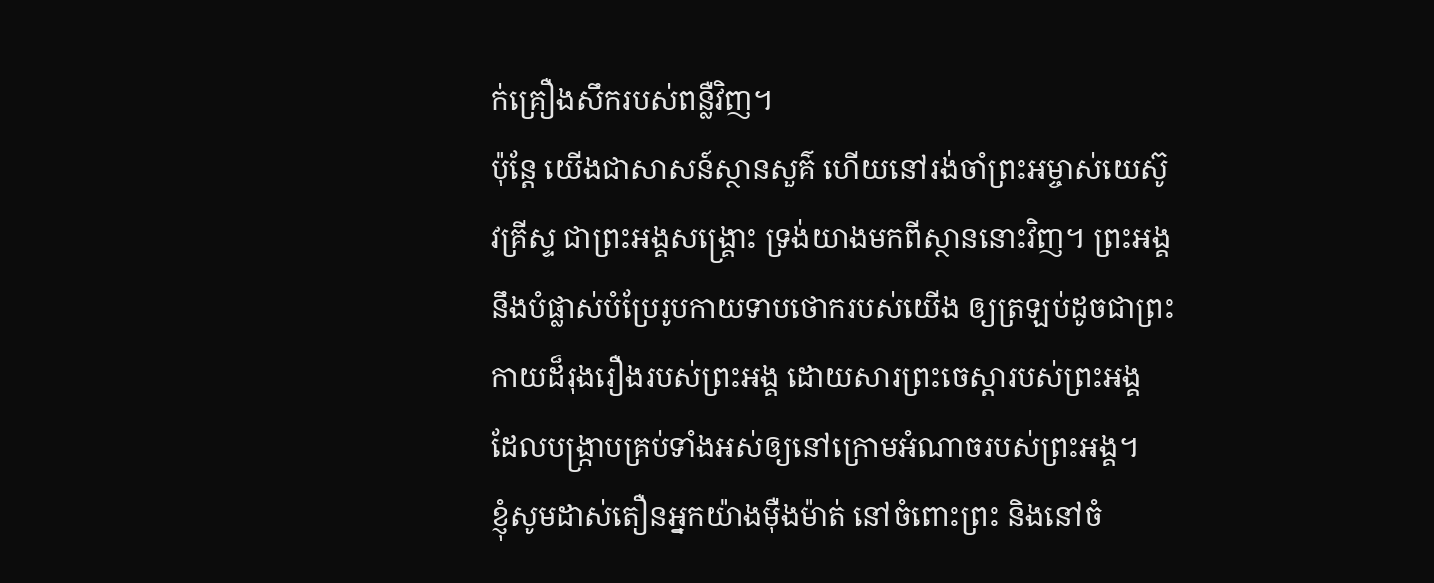ក់គ្រឿងសឹករបស់ពន្លឺវិញ។
ប៉ុន្តែ យើងជាសាសន៍ស្ថានសួគ៌ ហើយនៅរង់ចាំព្រះអម្ចាស់យេស៊ូវគ្រីស្ទ ជាព្រះអង្គសង្គ្រោះ ទ្រង់យាងមកពីស្ថាននោះវិញ។ ព្រះអង្គនឹងបំផ្លាស់បំប្រែរូបកាយទាបថោករបស់យើង ឲ្យត្រឡប់ដូចជាព្រះកាយដ៏រុងរឿងរបស់ព្រះអង្គ ដោយសារព្រះចេស្តារបស់ព្រះអង្គ ដែលបង្ក្រាបគ្រប់ទាំងអស់ឲ្យនៅក្រោមអំណាចរបស់ព្រះអង្គ។
ខ្ញុំសូមដាស់តឿនអ្នកយ៉ាងម៉ឺងម៉ាត់ នៅចំពោះព្រះ និងនៅចំ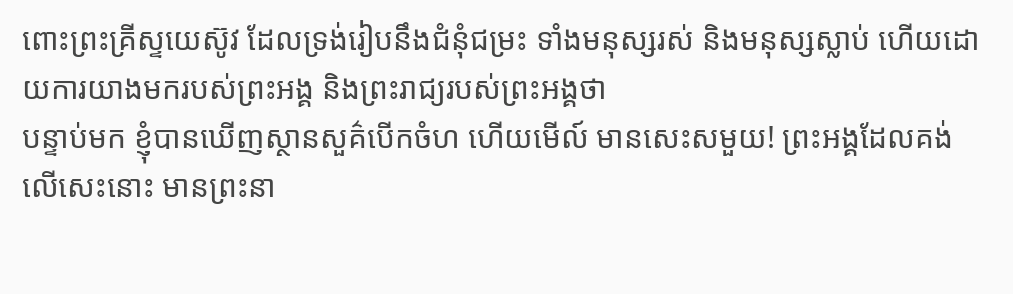ពោះព្រះគ្រីស្ទយេស៊ូវ ដែលទ្រង់រៀបនឹងជំនុំជម្រះ ទាំងមនុស្សរស់ និងមនុស្សស្លាប់ ហើយដោយការយាងមករបស់ព្រះអង្គ និងព្រះរាជ្យរបស់ព្រះអង្គថា
បន្ទាប់មក ខ្ញុំបានឃើញស្ថានសួគ៌បើកចំហ ហើយមើល៍ មានសេះសមួយ! ព្រះអង្គដែលគង់លើសេះនោះ មានព្រះនា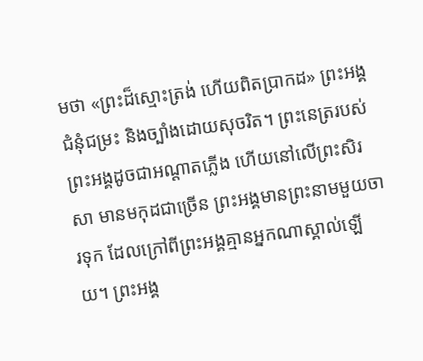មថា «ព្រះដ៏ស្មោះត្រង់ ហើយពិតប្រាកដ» ព្រះអង្គជំនុំជម្រះ និងច្បាំងដោយសុចរិត។ ព្រះនេត្ររបស់ព្រះអង្គដូចជាអណ្ដាតភ្លើង ហើយនៅលើព្រះសិរសា មានមកុដជាច្រើន ព្រះអង្គមានព្រះនាមមួយចារទុក ដែលក្រៅពីព្រះអង្គគ្មានអ្នកណាស្គាល់ឡើយ។ ព្រះអង្គ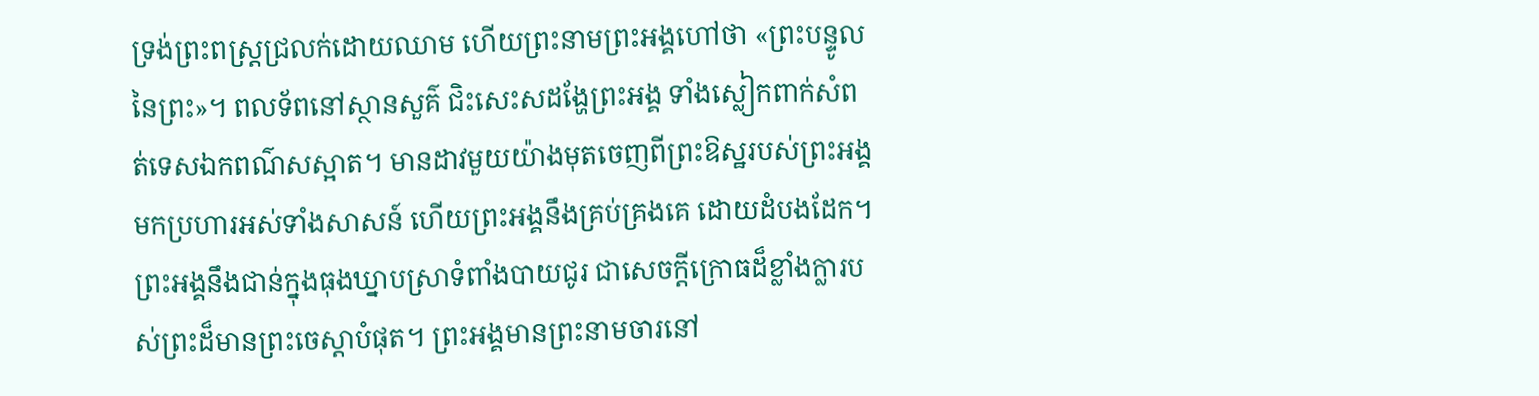ទ្រង់ព្រះពស្ត្រជ្រលក់ដោយឈាម ហើយព្រះនាមព្រះអង្គហៅថា «ព្រះបន្ទូលនៃព្រះ»។ ពលទ័ពនៅស្ថានសួគ៌ ជិះសេះសដង្ហែព្រះអង្គ ទាំងស្លៀកពាក់សំពត់ទេសឯកពណ៌សស្អាត។ មានដាវមួយយ៉ាងមុតចេញពីព្រះឱស្ឋរបស់ព្រះអង្គ មកប្រហារអស់ទាំងសាសន៍ ហើយព្រះអង្គនឹងគ្រប់គ្រងគេ ដោយដំបងដែក។ ព្រះអង្គនឹងជាន់ក្នុងធុងឃ្នាបស្រាទំពាំងបាយជូរ ជាសេចក្ដីក្រោធដ៏ខ្លាំងក្លារបស់ព្រះដ៏មានព្រះចេស្តាបំផុត។ ព្រះអង្គមានព្រះនាមចារនៅ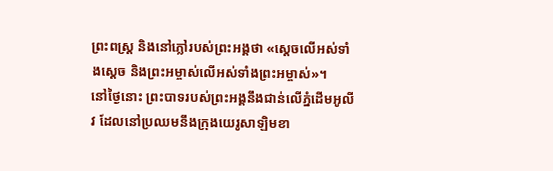ព្រះពស្ត្រ និងនៅភ្លៅរបស់ព្រះអង្គថា «ស្តេចលើអស់ទាំងស្តេច និងព្រះអម្ចាស់លើអស់ទាំងព្រះអម្ចាស់»។
នៅថ្ងៃនោះ ព្រះបាទរបស់ព្រះអង្គនឹងជាន់លើភ្នំដើមអូលីវ ដែលនៅប្រឈមនឹងក្រុងយេរូសាឡិមខា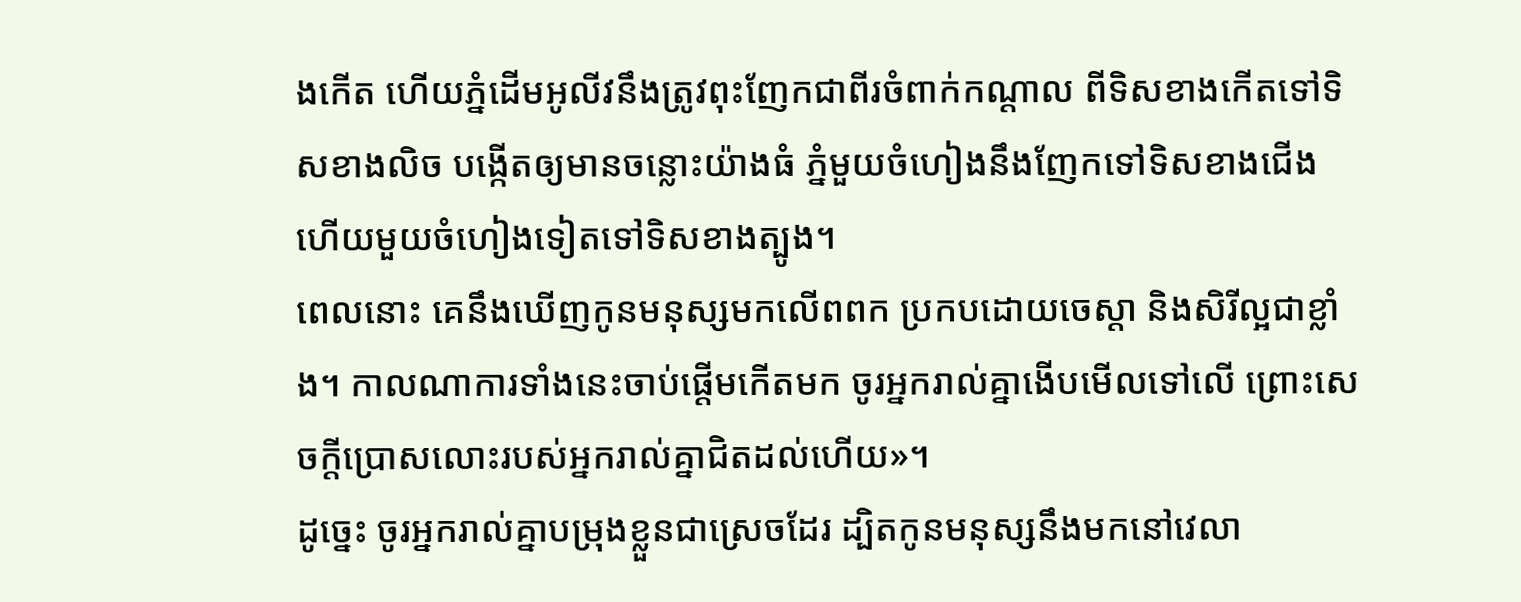ងកើត ហើយភ្នំដើមអូលីវនឹងត្រូវពុះញែកជាពីរចំពាក់កណ្ដាល ពីទិសខាងកើតទៅទិសខាងលិច បង្កើតឲ្យមានចន្លោះយ៉ាងធំ ភ្នំមួយចំហៀងនឹងញែកទៅទិសខាងជើង ហើយមួយចំហៀងទៀតទៅទិសខាងត្បូង។
ពេលនោះ គេនឹងឃើញកូនមនុស្សមកលើពពក ប្រកបដោយចេស្តា និងសិរីល្អជាខ្លាំង។ កាលណាការទាំងនេះចាប់ផ្តើមកើតមក ចូរអ្នករាល់គ្នាងើបមើលទៅលើ ព្រោះសេចក្តីប្រោសលោះរបស់អ្នករាល់គ្នាជិតដល់ហើយ»។
ដូច្នេះ ចូរអ្នករាល់គ្នាបម្រុងខ្លួនជាស្រេចដែរ ដ្បិតកូនមនុស្សនឹងមកនៅវេលា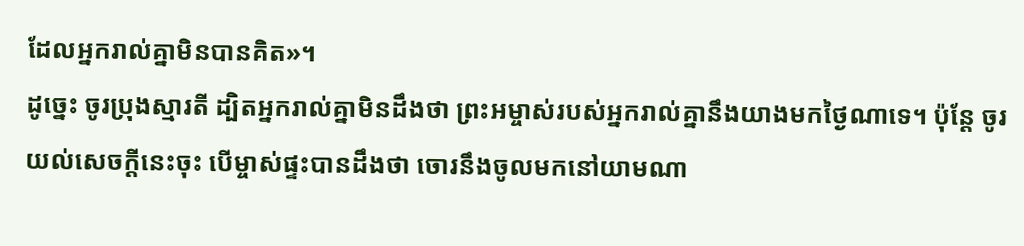ដែលអ្នករាល់គ្នាមិនបានគិត»។
ដូច្នេះ ចូរប្រុងស្មារតី ដ្បិតអ្នករាល់គ្នាមិនដឹងថា ព្រះអម្ចាស់របស់អ្នករាល់គ្នានឹងយាងមកថ្ងៃណាទេ។ ប៉ុន្តែ ចូរយល់សេចក្តីនេះចុះ បើម្ចាស់ផ្ទះបានដឹងថា ចោរនឹងចូលមកនៅយាមណា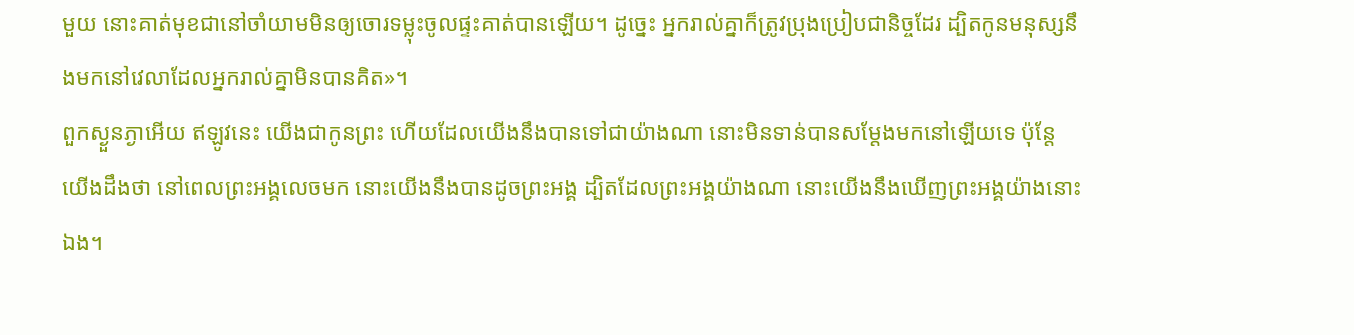មួយ នោះគាត់មុខជានៅចាំយាមមិនឲ្យចោរទម្លុះចូលផ្ទះគាត់បានឡើយ។ ដូច្នេះ អ្នករាល់គ្នាក៏ត្រូវប្រុងប្រៀបជានិច្ចដែរ ដ្បិតកូនមនុស្សនឹងមកនៅវេលាដែលអ្នករាល់គ្នាមិនបានគិត»។
ពួកស្ងួនភ្ងាអើយ ឥឡូវនេះ យើងជាកូនព្រះ ហើយដែលយើងនឹងបានទៅជាយ៉ាងណា នោះមិនទាន់បានសម្តែងមកនៅឡើយទេ ប៉ុន្តែ យើងដឹងថា នៅពេលព្រះអង្គលេចមក នោះយើងនឹងបានដូចព្រះអង្គ ដ្បិតដែលព្រះអង្គយ៉ាងណា នោះយើងនឹងឃើញព្រះអង្គយ៉ាងនោះឯង។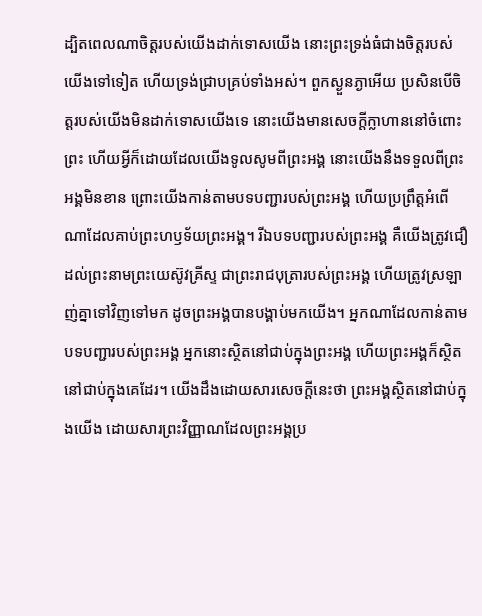ដ្បិតពេលណាចិត្តរបស់យើងដាក់ទោសយើង នោះព្រះទ្រង់ធំជាងចិត្តរបស់យើងទៅទៀត ហើយទ្រង់ជ្រាបគ្រប់ទាំងអស់។ ពួកស្ងួនភ្ងាអើយ ប្រសិនបើចិត្តរបស់យើងមិនដាក់ទោសយើងទេ នោះយើងមានសេចក្ដីក្លាហាននៅចំពោះព្រះ ហើយអ្វីក៏ដោយដែលយើងទូលសូមពីព្រះអង្គ នោះយើងនឹងទទួលពីព្រះអង្គមិនខាន ព្រោះយើងកាន់តាមបទបញ្ជារបស់ព្រះអង្គ ហើយប្រព្រឹត្តអំពើណាដែលគាប់ព្រះហឫទ័យព្រះអង្គ។ រីឯបទបញ្ជារបស់ព្រះអង្គ គឺយើងត្រូវជឿដល់ព្រះនាមព្រះយេស៊ូវគ្រីស្ទ ជាព្រះរាជបុត្រារបស់ព្រះអង្គ ហើយត្រូវស្រឡាញ់គ្នាទៅវិញទៅមក ដូចព្រះអង្គបានបង្គាប់មកយើង។ អ្នកណាដែលកាន់តាមបទបញ្ជារបស់ព្រះអង្គ អ្នកនោះស្ថិតនៅជាប់ក្នុងព្រះអង្គ ហើយព្រះអង្គក៏ស្ថិតនៅជាប់ក្នុងគេដែរ។ យើងដឹងដោយសារសេចក្ដីនេះថា ព្រះអង្គស្ថិតនៅជាប់ក្នុងយើង ដោយសារព្រះវិញ្ញាណដែលព្រះអង្គប្រ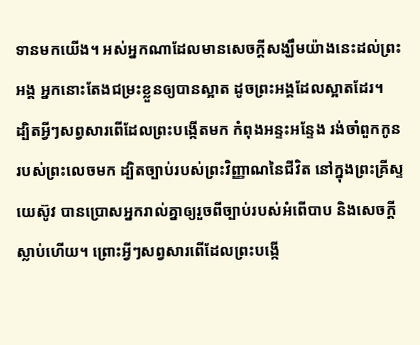ទានមកយើង។ អស់អ្នកណាដែលមានសេចក្ដីសង្ឃឹមយ៉ាងនេះដល់ព្រះអង្គ អ្នកនោះតែងជម្រះខ្លួនឲ្យបានស្អាត ដូចព្រះអង្គដែលស្អាតដែរ។
ដ្បិតអ្វីៗសព្វសារពើដែលព្រះបង្កើតមក កំពុងអន្ទះអន្ទែង រង់ចាំពួកកូនរបស់ព្រះលេចមក ដ្បិតច្បាប់របស់ព្រះវិញ្ញាណនៃជីវិត នៅក្នុងព្រះគ្រីស្ទយេស៊ូវ បានប្រោសអ្នករាល់គ្នាឲ្យរួចពីច្បាប់របស់អំពើបាប និងសេចក្តីស្លាប់ហើយ។ ព្រោះអ្វីៗសព្វសារពើដែលព្រះបង្កើ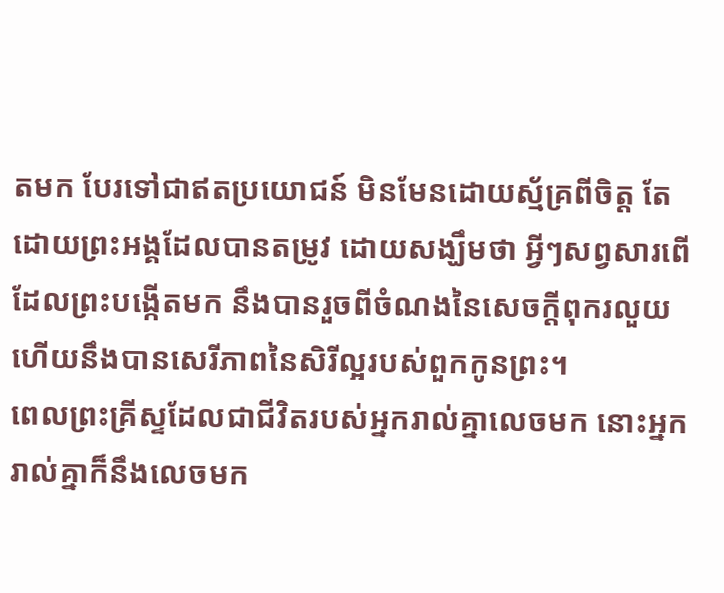តមក បែរទៅជាឥតប្រយោជន៍ មិនមែនដោយស្ម័គ្រពីចិត្ត តែដោយព្រះអង្គដែលបានតម្រូវ ដោយសង្ឃឹមថា អ្វីៗសព្វសារពើដែលព្រះបង្កើតមក នឹងបានរួចពីចំណងនៃសេចក្តីពុករលួយ ហើយនឹងបានសេរីភាពនៃសិរីល្អរបស់ពួកកូនព្រះ។
ពេលព្រះគ្រីស្ទដែលជាជីវិតរបស់អ្នករាល់គ្នាលេចមក នោះអ្នករាល់គ្នាក៏នឹងលេចមក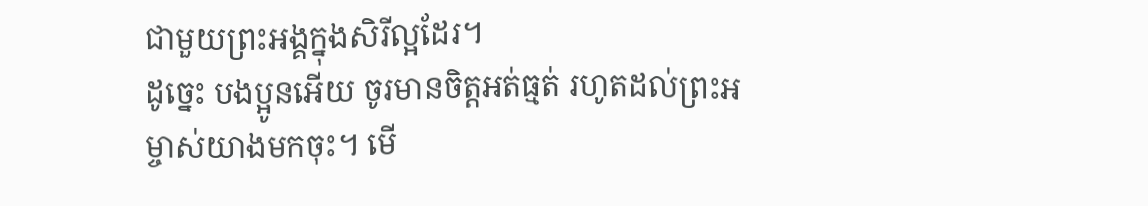ជាមួយព្រះអង្គក្នុងសិរីល្អដែរ។
ដូច្នេះ បងប្អូនអើយ ចូរមានចិត្តអត់ធ្មត់ រហូតដល់ព្រះអម្ចាស់យាងមកចុះ។ មើ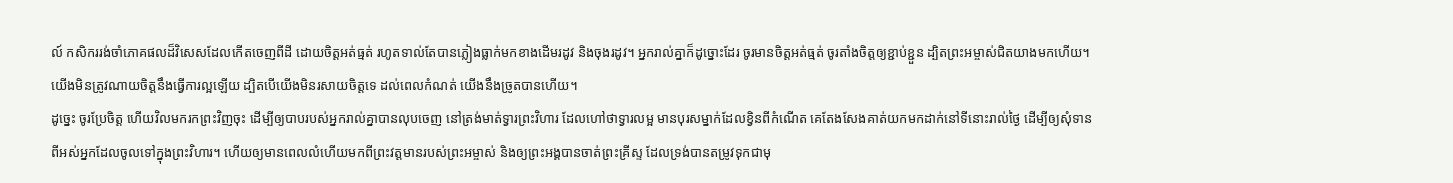ល៍ កសិកររង់ចាំភោគផលដ៏វិសេសដែលកើតចេញពីដី ដោយចិត្តអត់ធ្មត់ រហូតទាល់តែបានភ្លៀងធ្លាក់មកខាងដើមរដូវ និងចុងរដូវ។ អ្នករាល់គ្នាក៏ដូច្នោះដែរ ចូរមានចិត្តអត់ធ្មត់ ចូរតាំងចិត្តឲ្យខ្ជាប់ខ្ជួន ដ្បិតព្រះអម្ចាស់ជិតយាងមកហើយ។
យើងមិនត្រូវណាយចិត្តនឹងធ្វើការល្អឡើយ ដ្បិតបើយើងមិនរសាយចិត្តទេ ដល់ពេលកំណត់ យើងនឹងច្រូតបានហើយ។
ដូច្នេះ ចូរប្រែចិត្ត ហើយវិលមករកព្រះវិញចុះ ដើម្បីឲ្យបាបរបស់អ្នករាល់គ្នាបានលុបចេញ នៅត្រង់មាត់ទ្វារព្រះវិហារ ដែលហៅថាទ្វារលម្អ មានបុរសម្នាក់ដែលខ្វិនពីកំណើត គេតែងសែងគាត់យកមកដាក់នៅទីនោះរាល់ថ្ងៃ ដើម្បីឲ្យសុំទានពីអស់អ្នកដែលចូលទៅក្នុងព្រះវិហារ។ ហើយឲ្យមានពេលលំហើយមកពីព្រះវត្តមានរបស់ព្រះអម្ចាស់ និងឲ្យព្រះអង្គបានចាត់ព្រះគ្រីស្ទ ដែលទ្រង់បានតម្រូវទុកជាមុ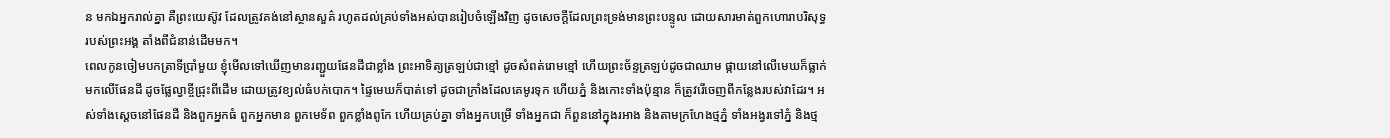ន មកឯអ្នករាល់គ្នា គឺព្រះយេស៊ូវ ដែលត្រូវគង់នៅស្ថានសួគ៌ រហូតដល់គ្រប់ទាំងអស់បានរៀបចំឡើងវិញ ដូចសេចក្ដីដែលព្រះទ្រង់មានព្រះបន្ទូល ដោយសារមាត់ពួកហោរាបរិសុទ្ធរបស់ព្រះអង្គ តាំងពីជំនាន់ដើមមក។
ពេលកូនចៀមបកត្រាទីប្រាំមួយ ខ្ញុំមើលទៅឃើញមានរញ្ជួយផែនដីជាខ្លាំង ព្រះអាទិត្យត្រឡប់ជាខ្មៅ ដូចសំពត់រោមខ្មៅ ហើយព្រះច័ន្ទត្រឡប់ដូចជាឈាម ផ្កាយនៅលើមេឃក៏ធ្លាក់មកលើផែនដី ដូចផ្លែល្វាខ្ចីជ្រុះពីដើម ដោយត្រូវខ្យល់ធំបក់បោក។ ផ្ទៃមេឃក៏បាត់ទៅ ដូចជាក្រាំងដែលគេមូរទុក ហើយភ្នំ និងកោះទាំងប៉ុន្មាន ក៏ត្រូវរើចេញពីកន្លែងរបស់វាដែរ។ អស់ទាំងស្តេចនៅផែនដី និងពួកអ្នកធំ ពួកអ្នកមាន ពួកមេទ័ព ពួកខ្លាំងពូកែ ហើយគ្រប់គ្នា ទាំងអ្នកបម្រើ ទាំងអ្នកជា ក៏ពួននៅក្នុងរអាង និងតាមក្រហែងថ្មភ្នំ ទាំងអង្វរទៅភ្នំ និងថ្ម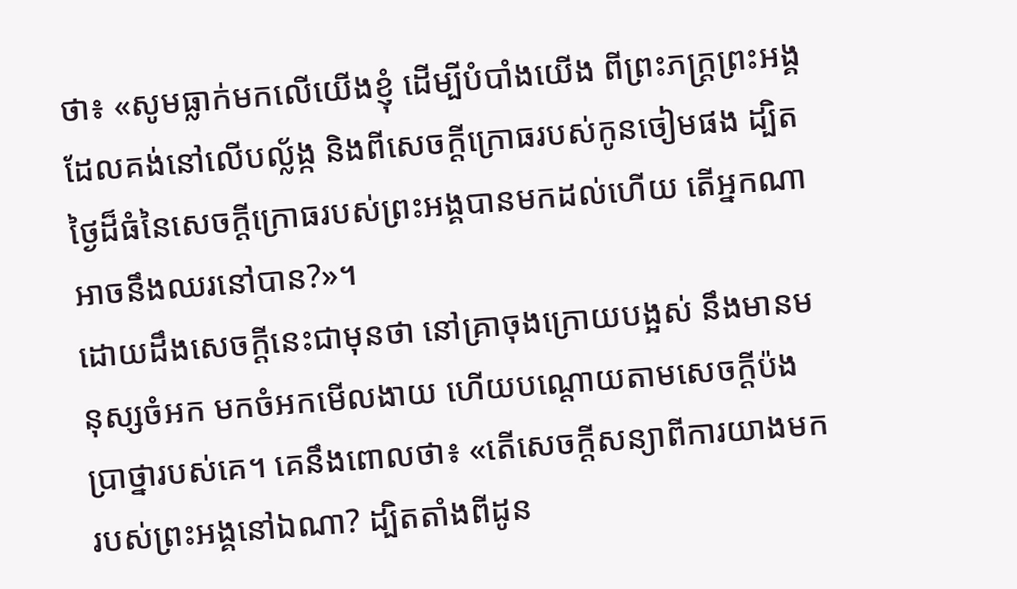ថា៖ «សូមធ្លាក់មកលើយើងខ្ញុំ ដើម្បីបំបាំងយើង ពីព្រះភក្ត្រព្រះអង្គ ដែលគង់នៅលើបល្ល័ង្ក និងពីសេចក្ដីក្រោធរបស់កូនចៀមផង ដ្បិតថ្ងៃដ៏ធំនៃសេចក្ដីក្រោធរបស់ព្រះអង្គបានមកដល់ហើយ តើអ្នកណាអាចនឹងឈរនៅបាន?»។
ដោយដឹងសេចក្តីនេះជាមុនថា នៅគ្រាចុងក្រោយបង្អស់ នឹងមានមនុស្សចំអក មកចំអកមើលងាយ ហើយបណ្តោយតាមសេចក្ដីប៉ងប្រាថ្នារបស់គេ។ គេនឹងពោលថា៖ «តើសេចក្ដីសន្យាពីការយាងមករបស់ព្រះអង្គនៅឯណា? ដ្បិតតាំងពីដូន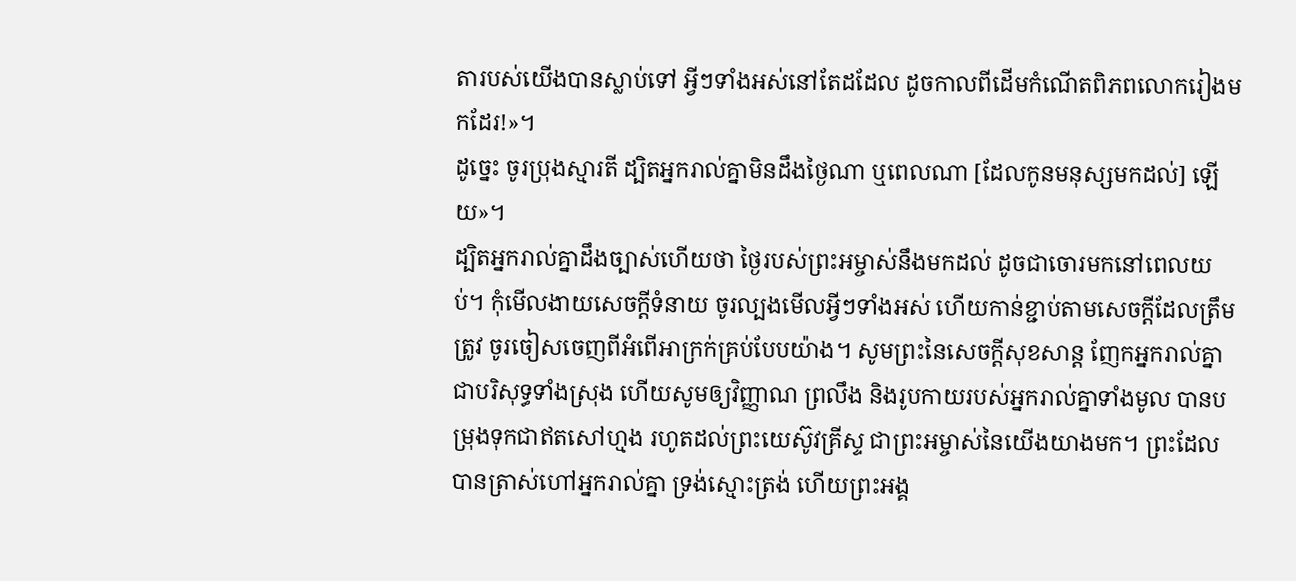តារបស់យើងបានស្លាប់ទៅ អ្វីៗទាំងអស់នៅតែដដែល ដូចកាលពីដើមកំណើតពិភពលោករៀងមកដែរ!»។
ដូច្នេះ ចូរប្រុងស្មារតី ដ្បិតអ្នករាល់គ្នាមិនដឹងថ្ងៃណា ឬពេលណា [ដែលកូនមនុស្សមកដល់] ឡើយ»។
ដ្បិតអ្នករាល់គ្នាដឹងច្បាស់ហើយថា ថ្ងៃរបស់ព្រះអម្ចាស់នឹងមកដល់ ដូចជាចោរមកនៅពេលយប់។ កុំមើលងាយសេចក្ដីទំនាយ ចូរល្បងមើលអ្វីៗទាំងអស់ ហើយកាន់ខ្ជាប់តាមសេចក្ដីដែលត្រឹមត្រូវ ចូរចៀសចេញពីអំពើអាក្រក់គ្រប់បែបយ៉ាង។ សូមព្រះនៃសេចក្ដីសុខសាន្ត ញែកអ្នករាល់គ្នាជាបរិសុទ្ធទាំងស្រុង ហើយសូមឲ្យវិញ្ញាណ ព្រលឹង និងរូបកាយរបស់អ្នករាល់គ្នាទាំងមូល បានបម្រុងទុកជាឥតសៅហ្មង រហូតដល់ព្រះយេស៊ូវគ្រីស្ទ ជាព្រះអម្ចាស់នៃយើងយាងមក។ ព្រះដែលបានត្រាស់ហៅអ្នករាល់គ្នា ទ្រង់ស្មោះត្រង់ ហើយព្រះអង្គ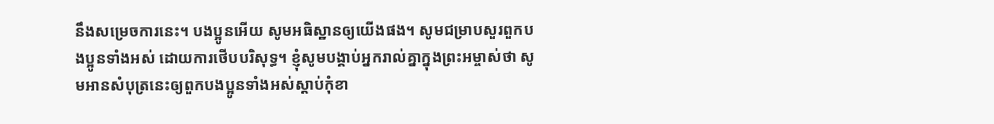នឹងសម្រេចការនេះ។ បងប្អូនអើយ សូមអធិស្ឋានឲ្យយើងផង។ សូមជម្រាបសួរពួកបងប្អូនទាំងអស់ ដោយការថើបបរិសុទ្ធ។ ខ្ញុំសូមបង្គាប់អ្នករាល់គ្នាក្នុងព្រះអម្ចាស់ថា សូមអានសំបុត្រនេះឲ្យពួកបងប្អូនទាំងអស់ស្តាប់កុំខា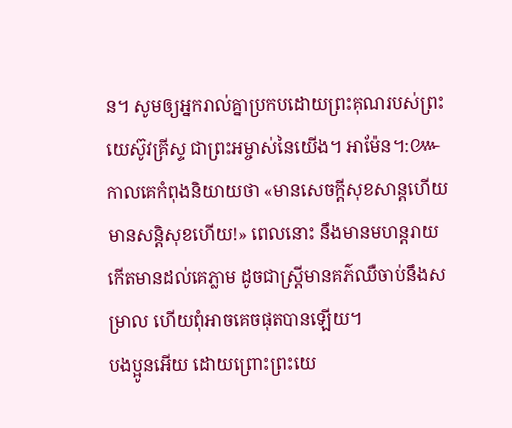ន។ សូមឲ្យអ្នករាល់គ្នាប្រកបដោយព្រះគុណរបស់ព្រះយេស៊ូវគ្រីស្ទ ជាព្រះអម្ចាស់នៃយើង។ អាម៉ែន។:៚ កាលគេកំពុងនិយាយថា «មានសេចក្ដីសុខសាន្តហើយ មានសន្ដិសុខហើយ!» ពេលនោះ នឹងមានមហន្តរាយកើតមានដល់គេភ្លាម ដូចជាស្ត្រីមានគភ៌ឈឺចាប់នឹងសម្រាល ហើយពុំអាចគេចផុតបានឡើយ។
បងប្អូនអើយ ដោយព្រោះព្រះយេ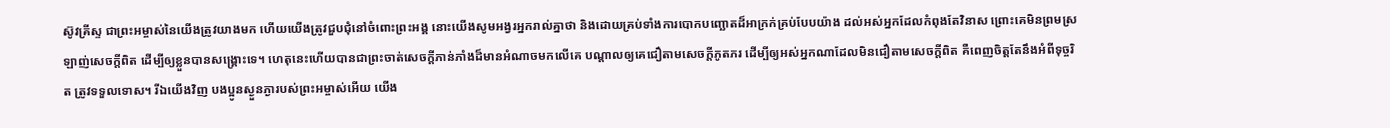ស៊ូវគ្រីស្ទ ជាព្រះអម្ចាស់នៃយើងត្រូវយាងមក ហើយយើងត្រូវជួបជុំនៅចំពោះព្រះអង្គ នោះយើងសូមអង្វរអ្នករាល់គ្នាថា និងដោយគ្រប់ទាំងការបោកបញ្ឆោតដ៏អាក្រក់គ្រប់បែបយ៉ាង ដល់អស់អ្នកដែលកំពុងតែវិនាស ព្រោះគេមិនព្រមស្រឡាញ់សេចក្ដីពិត ដើម្បីឲ្យខ្លួនបានសង្គ្រោះទេ។ ហេតុនេះហើយបានជាព្រះចាត់សេចក្ដីភាន់ភាំងដ៏មានអំណាចមកលើគេ បណ្ដាលឲ្យគេជឿតាមសេចក្ដីភូតភរ ដើម្បីឲ្យអស់អ្នកណាដែលមិនជឿតាមសេចក្ដីពិត គឺពេញចិត្តតែនឹងអំពីទុច្ចរិត ត្រូវទទួលទោស។ រីឯយើងវិញ បងប្អូនស្ងួនភ្ងារបស់ព្រះអម្ចាស់អើយ យើង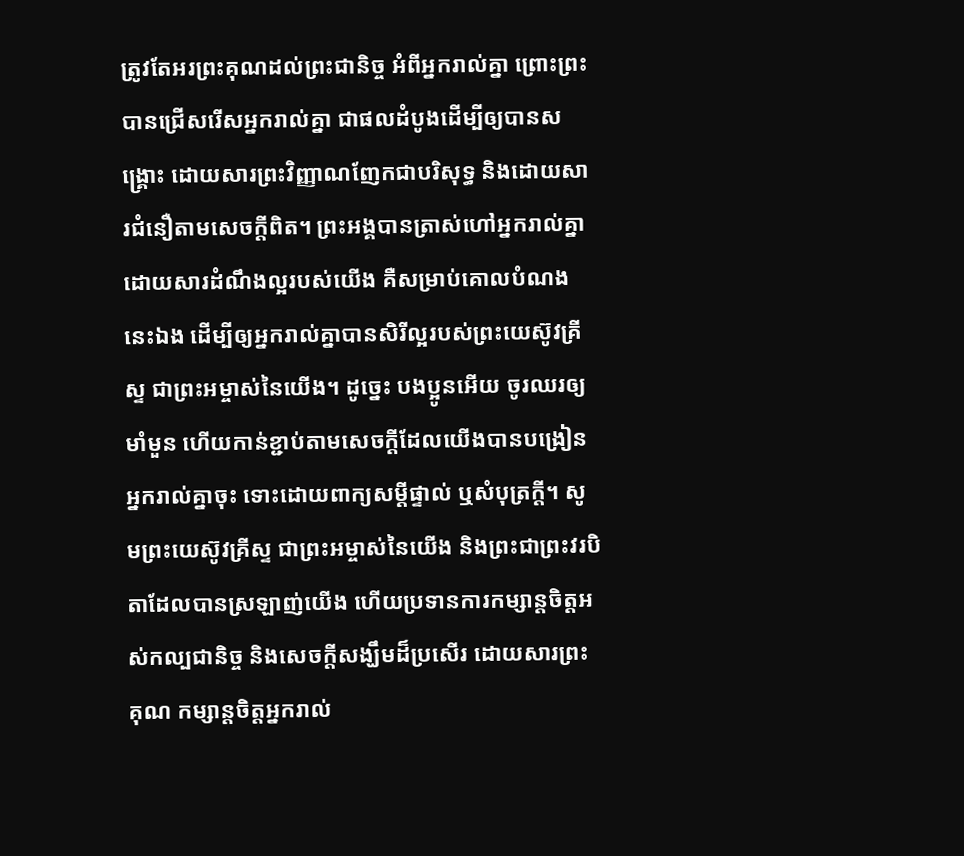ត្រូវតែអរព្រះគុណដល់ព្រះជានិច្ច អំពីអ្នករាល់គ្នា ព្រោះព្រះបានជ្រើសរើសអ្នករាល់គ្នា ជាផលដំបូងដើម្បីឲ្យបានសង្គ្រោះ ដោយសារព្រះវិញ្ញាណញែកជាបរិសុទ្ធ និងដោយសារជំនឿតាមសេចក្ដីពិត។ ព្រះអង្គបានត្រាស់ហៅអ្នករាល់គ្នា ដោយសារដំណឹងល្អរបស់យើង គឺសម្រាប់គោលបំណងនេះឯង ដើម្បីឲ្យអ្នករាល់គ្នាបានសិរីល្អរបស់ព្រះយេស៊ូវគ្រីស្ទ ជាព្រះអម្ចាស់នៃយើង។ ដូច្នេះ បងប្អូនអើយ ចូរឈរឲ្យមាំមួន ហើយកាន់ខ្ជាប់តាមសេចក្ដីដែលយើងបានបង្រៀនអ្នករាល់គ្នាចុះ ទោះដោយពាក្យសម្ដីផ្ទាល់ ឬសំបុត្រក្តី។ សូមព្រះយេស៊ូវគ្រីស្ទ ជាព្រះអម្ចាស់នៃយើង និងព្រះជាព្រះវរបិតាដែលបានស្រឡាញ់យើង ហើយប្រទានការកម្សាន្តចិត្តអស់កល្បជានិច្ច និងសេចក្ដីសង្ឃឹមដ៏ប្រសើរ ដោយសារព្រះគុណ កម្សាន្តចិត្តអ្នករាល់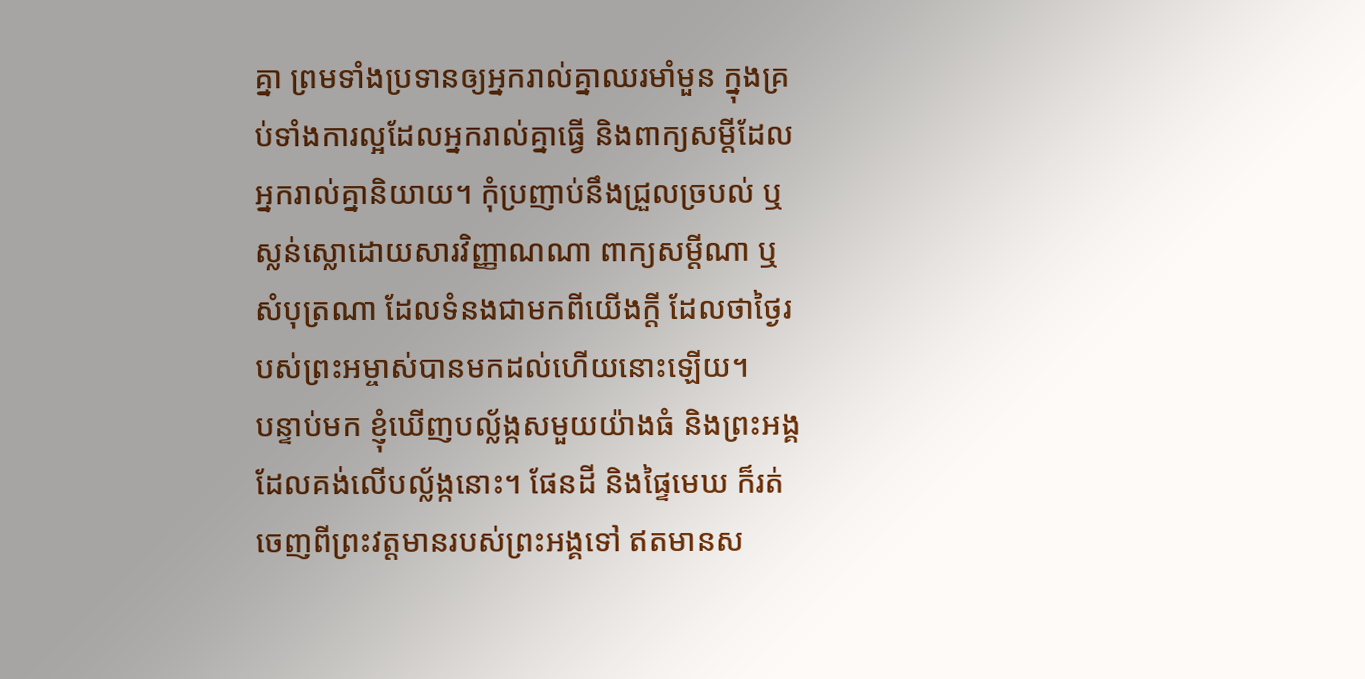គ្នា ព្រមទាំងប្រទានឲ្យអ្នករាល់គ្នាឈរមាំមួន ក្នុងគ្រប់ទាំងការល្អដែលអ្នករាល់គ្នាធ្វើ និងពាក្យសម្ដីដែលអ្នករាល់គ្នានិយាយ។ កុំប្រញាប់នឹងជ្រួលច្របល់ ឬស្លន់ស្លោដោយសារវិញ្ញាណណា ពាក្យសម្ដីណា ឬសំបុត្រណា ដែលទំនងជាមកពីយើងក្តី ដែលថាថ្ងៃរបស់ព្រះអម្ចាស់បានមកដល់ហើយនោះឡើយ។
បន្ទាប់មក ខ្ញុំឃើញបល្ល័ង្កសមួយយ៉ាងធំ និងព្រះអង្គដែលគង់លើបល្ល័ង្កនោះ។ ផែនដី និងផ្ទៃមេឃ ក៏រត់ចេញពីព្រះវត្តមានរបស់ព្រះអង្គទៅ ឥតមានស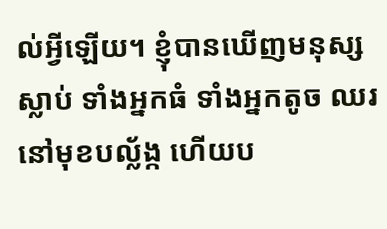ល់អ្វីឡើយ។ ខ្ញុំបានឃើញមនុស្សស្លាប់ ទាំងអ្នកធំ ទាំងអ្នកតូច ឈរនៅមុខបល្ល័ង្ក ហើយប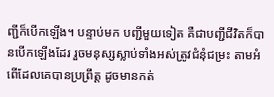ញ្ជីក៏បើកឡើង។ បន្ទាប់មក បញ្ជីមួយទៀត គឺជាបញ្ជីជីវិតក៏បានបើកឡើងដែរ រួចមនុស្សស្លាប់ទាំងអស់ត្រូវជំនុំជម្រះ តាមអំពើដែលគេបានប្រព្រឹត្ត ដូចមានកត់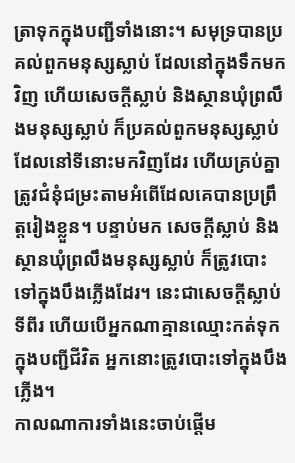ត្រាទុកក្នុងបញ្ជីទាំងនោះ។ សមុទ្របានប្រគល់ពួកមនុស្សស្លាប់ ដែលនៅក្នុងទឹកមកវិញ ហើយសេចក្ដីស្លាប់ និងស្ថានឃុំព្រលឹងមនុស្សស្លាប់ ក៏ប្រគល់ពួកមនុស្សស្លាប់ ដែលនៅទីនោះមកវិញដែរ ហើយគ្រប់គ្នាត្រូវជំនុំជម្រះតាមអំពើដែលគេបានប្រព្រឹត្តរៀងខ្លួន។ បន្ទាប់មក សេចក្ដីស្លាប់ និងស្ថានឃុំព្រលឹងមនុស្សស្លាប់ ក៏ត្រូវបោះទៅក្នុងបឹងភ្លើងដែរ។ នេះជាសេចក្ដីស្លាប់ទីពីរ ហើយបើអ្នកណាគ្មានឈ្មោះកត់ទុកក្នុងបញ្ជីជីវិត អ្នកនោះត្រូវបោះទៅក្នុងបឹងភ្លើង។
កាលណាការទាំងនេះចាប់ផ្តើម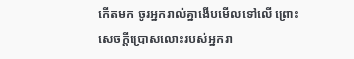កើតមក ចូរអ្នករាល់គ្នាងើបមើលទៅលើ ព្រោះសេចក្តីប្រោសលោះរបស់អ្នករា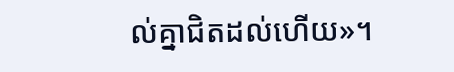ល់គ្នាជិតដល់ហើយ»។